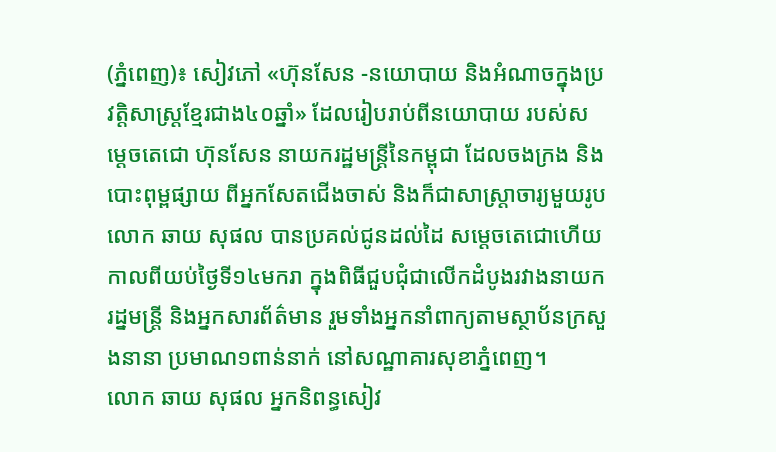(ភ្នំពេញ)៖ សៀវភៅ «ហ៊ុនសែន -នយោបាយ និងអំណាចក្នុងប្រវត្តិសាស្រ្តខ្មែរជាង៤០ឆ្នាំ» ដែលរៀបរាប់ពីនយោបាយ របស់សម្ដេចតេជោ ហ៊ុនសែន នាយករដ្ឋមន្ដ្រីនៃកម្ពុជា ដែលចងក្រង និងបោះពុម្ពផ្សាយ ពីអ្នកសែតជើងចាស់ និងក៏ជាសាស្ដ្រាចារ្យមួយរូប លោក ឆាយ សុផល បានប្រគល់ជូនដល់ដៃ សម្ដេចតេជោហើយ កាលពីយប់ថ្ងៃទី១៤មករា ក្នុងពិធីជួបជុំជាលើកដំបូងរវាងនាយករដ្នមន្រ្តី និងអ្នកសារព័ត៌មាន រួមទាំងអ្នកនាំពាក្យតាមស្ថាប័នក្រសួងនានា ប្រមាណ១ពាន់នាក់ នៅសណ្ឋាគារសុខាភ្នំពេញ។
លោក ឆាយ សុផល អ្នកនិពន្ធសៀវ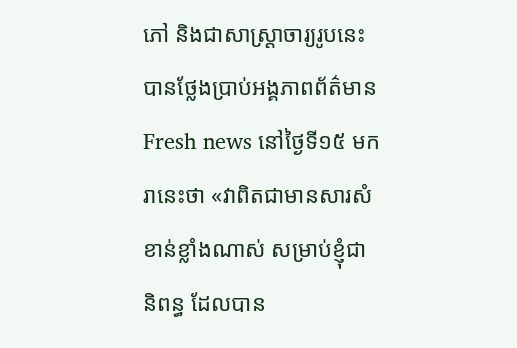ភៅ និងជាសាស្រ្តាចារ្យរូបនេះ បានថ្លែងប្រាប់អង្គភាពព័ត៌មាន Fresh news នៅថ្ងៃទី១៥ មករានេះថា «វាពិតជាមានសារសំខាន់ខ្លាំងណាស់ សម្រាប់ខ្ញុំជានិពន្ធ ដែលបាន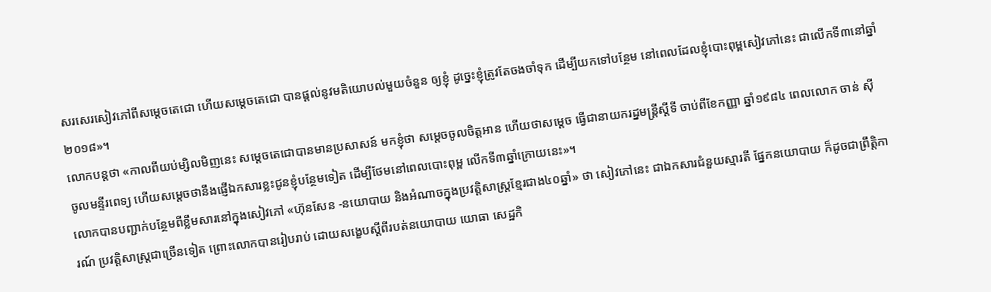សរសេរសៀវភៅពីសម្ដេចតេជោ ហើយសម្ដេចតេជោ បានផ្ដល់នូវមតិយោបល់មួយចំនួន ឲ្យខ្ញុំ ដូច្នេះខ្ញុំត្រូវតែចងចាំទុក ដើម្បីយកទៅបន្ថែម នៅពេលដែលខ្ញុំបោះពុម្ពសៀវភៅនេះ ជាលើកទី៣នៅឆ្នាំ២០១៨»។
លោកបន្ដថា «កាលពីយប់ម្សិលមិញនេះ សម្តេចតេជោបានមានប្រសាសន៍ មកខ្ញុំថា សម្តេចចូលចិត្តអាន ហើយថាសម្តេច ធ្វើជានាយករដ្នមន្រ្តីស្តីទី ចាប់ពីខែកញ្ញា ឆ្នាំ១៩៨៤ ពេលលោក ចាន់ ស៊ី ចូលមន្ទីរពេទ្យ ហើយសម្តេចថានឹងផ្ញើឯកសារខ្លះជូនខ្ញុំបន្ថែមទៀត ដើម្បីថែមនៅពេលបោះពុម្ព លើកទី៣ឆ្នាំក្រោយនេះ»។
លោកបានបញ្ជាក់បន្ថែមពីខ្លឹមសារនៅក្នុងសៀវភៅ «ហ៊ុនសែន -នយោបាយ និងអំណាចក្នុងប្រវត្តិសាស្រ្តខ្មែរជាង៤០ឆ្នាំ» ថា សៀវភៅនេះ ជាឯកសារជំនួយស្មារតី ផ្នែកនយោបាយ ក៏ដូចជាព្រឹត្តិការណ៍ ប្រវត្តិសាស្រ្តជាច្រើនទៀត ព្រោះលោកបានរៀបរាប់ ដោយសង្ខេបស្តីពីរបត់នយោបាយ យោធា សេដ្ឋកិ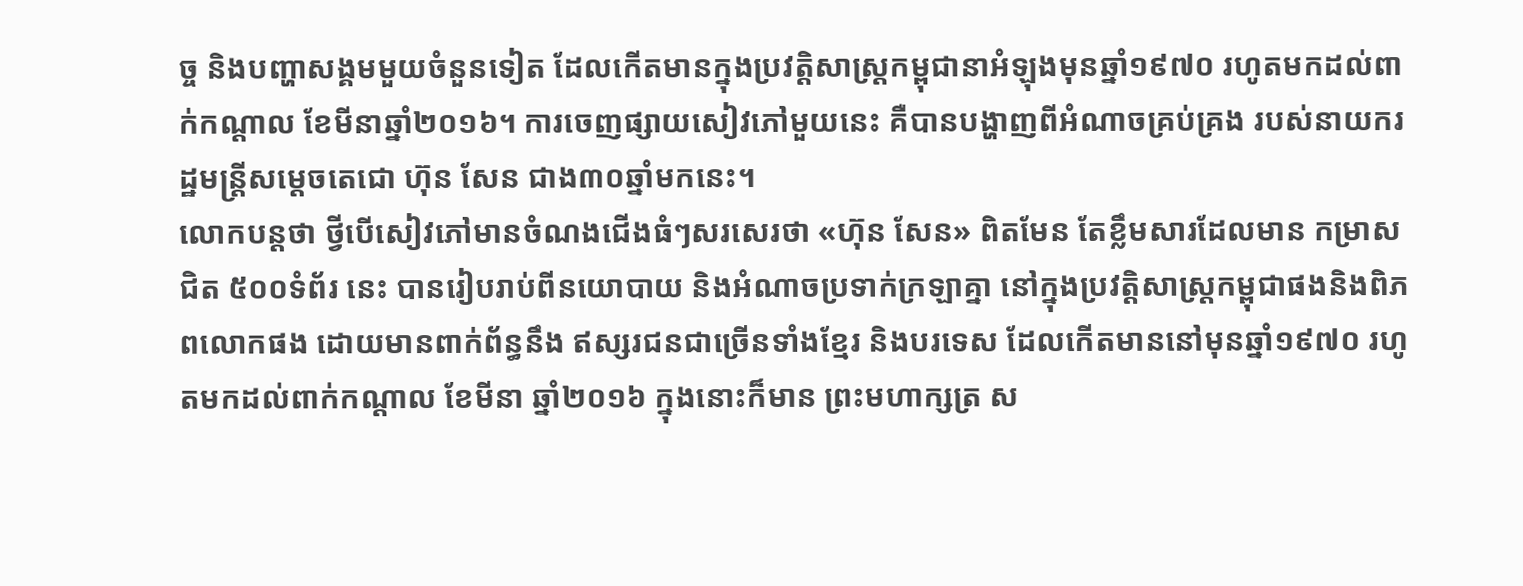ច្ច និងបញ្ហាសង្គមមួយចំនួនទៀត ដែលកើតមានក្នុងប្រវត្តិសាស្រ្តកម្ពុជានាអំឡុងមុនឆ្នាំ១៩៧០ រហូតមកដល់ពាក់កណ្តាល ខែមីនាឆ្នាំ២០១៦។ ការចេញផ្សាយសៀវភៅមួយនេះ គឺបានបង្ហាញពីអំណាចគ្រប់គ្រង របស់នាយករដ្ឋមន្រ្តីសម្តេចតេជោ ហ៊ុន សែន ជាង៣០ឆ្នាំមកនេះ។
លោកបន្ដថា ថ្វីបើសៀវភៅមានចំណងជើងធំៗសរសេរថា «ហ៊ុន សែន» ពិតមែន តែខ្លឹមសារដែលមាន កម្រាសជិត ៥០០ទំព័រ នេះ បានរៀបរាប់ពីនយោបាយ និងអំណាចប្រទាក់ក្រឡាគ្នា នៅក្នុងប្រវត្តិសាស្រ្តកម្ពុជាផងនិងពិភពលោកផង ដោយមានពាក់ព័ន្ធនឹង ឥស្សរជនជាច្រើនទាំងខ្មែរ និងបរទេស ដែលកើតមាននៅមុនឆ្នាំ១៩៧០ រហូតមកដល់ពាក់កណ្តាល ខែមីនា ឆ្នាំ២០១៦ ក្នុងនោះក៏មាន ព្រះមហាក្សត្រ ស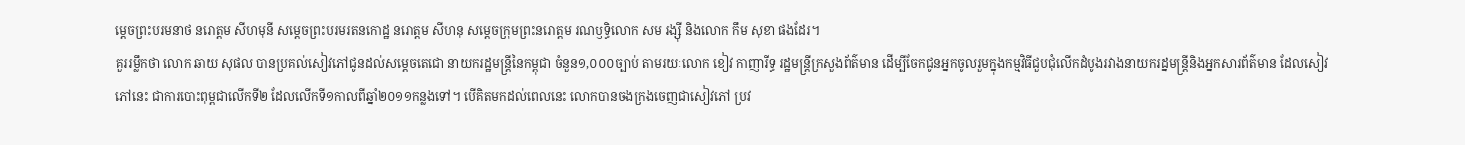ម្តេចព្រះបរមនាថ នរោត្តម សីហមុនី សម្តេចព្រះបរមរតនកោដ្ឋ នរោត្តម សីហនុ សម្តេចក្រុមព្រះនរោត្តម រណឫទ្ធិលោក សម រង្ស៊ី និងលោក កឹម សុខា ផងដែរ។
គួររម្លឹកថា លោក ឆាយ សុផល បានប្រគល់សៀវភៅជូនដល់សម្ដេចតេជោ នាយករដ្ឋមន្ដ្រីនៃកម្ពុជា ចំនួន១,០០០ច្បាប់ តាមរយៈលោក ខៀវ កាញារីទ្ធ រដ្ឋមន្ដ្រីក្រសួងព័ត៌មាន ដើម្បីចែកជូនអ្នកចូលរួមក្នុងកម្មវិធីជួបជុំលើកដំបូងរវាងនាយករដ្នមន្រ្តីនិងអ្នកសារព័ត៌មាន ដែលសៀវភៅនេះ ជាការបោះពុម្ពជាលើកទី២ ដែលលើកទី១កាលពីឆ្នាំ២០១១កន្លងទៅ។ បើគិតមកដល់ពេលនេះ លោកបានចងក្រងចេញជាសៀវភៅ ប្រវ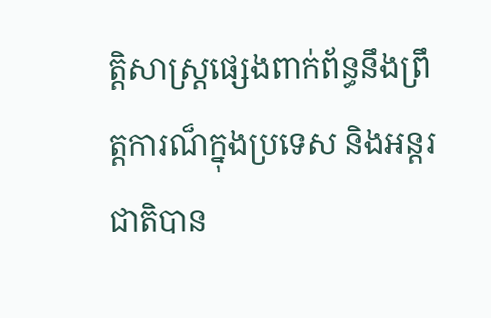ត្តិសាស្រ្តផ្សេងពាក់ព័ន្ធនឹងព្រឹត្តការណ៏ក្នុងប្រទេស និងអន្តរជាតិបាន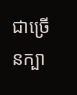ជាច្រើនក្បា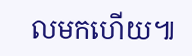លមកហើយ៕